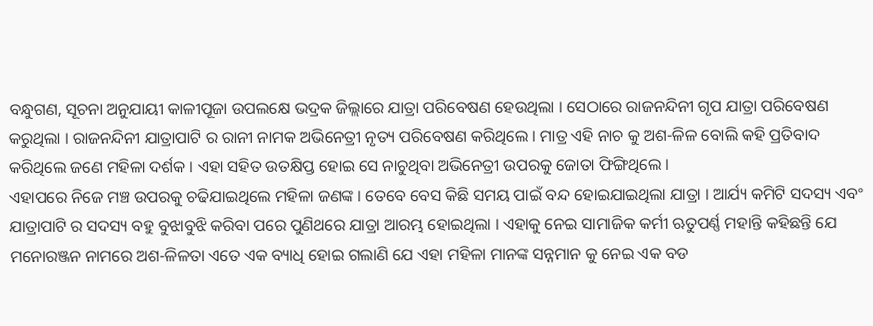ବନ୍ଧୁଗଣ, ସୂଚନା ଅନୁଯାୟୀ କାଳୀପୂଜା ଉପଲକ୍ଷେ ଭଦ୍ରକ ଜିଲ୍ଲାରେ ଯାତ୍ରା ପରିବେଷଣ ହେଉଥିଲା । ସେଠାରେ ରାଜନନ୍ଦିନୀ ଗୃପ ଯାତ୍ରା ପରିବେଷଣ କରୁଥିଲା । ରାଜନନ୍ଦିନୀ ଯାତ୍ରାପାଟି ର ରାନୀ ନାମକ ଅଭିନେତ୍ରୀ ନୃତ୍ୟ ପରିବେଷଣ କରିଥିଲେ । ମାତ୍ର ଏହି ନାଚ କୁ ଅଶ-ଳିଳ ବୋଲି କହି ପ୍ରତିବାଦ କରିଥିଲେ ଜଣେ ମହିଳା ଦର୍ଶକ । ଏହା ସହିତ ଉତକ୍ଷିପ୍ତ ହୋଇ ସେ ନାଚୁଥିବା ଅଭିନେତ୍ରୀ ଉପରକୁ ଜୋତା ଫିଙ୍ଗିଥିଲେ ।
ଏହାପରେ ନିଜେ ମଞ୍ଚ ଉପରକୁ ଚଢିଯାଇଥିଲେ ମହିଳା ଜଣଙ୍କ । ତେବେ ବେସ କିଛି ସମୟ ପାଇଁ ବନ୍ଦ ହୋଇଯାଇଥିଲା ଯାତ୍ରା । ଆର୍ଯ୍ୟ କମିଟି ସଦସ୍ୟ ଏବଂ ଯାତ୍ରାପାଟି ର ସଦସ୍ୟ ବହୁ ବୁଝାବୁଝି କରିବା ପରେ ପୁଣିଥରେ ଯାତ୍ରା ଆରମ୍ଭ ହୋଇଥିଲା । ଏହାକୁ ନେଇ ସାମାଜିକ କର୍ମୀ ଋତୁପର୍ଣ୍ଣ ମହାନ୍ତି କହିଛନ୍ତି ଯେ ମନୋରଞ୍ଜନ ନାମରେ ଅଶ-ଳିଳତା ଏତେ ଏକ ବ୍ୟାଧି ହୋଇ ଗଲାଣି ଯେ ଏହା ମହିଳା ମାନଙ୍କ ସନ୍ନମାନ କୁ ନେଇ ଏକ ବଡ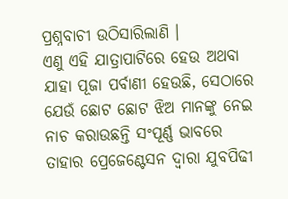ପ୍ରଶ୍ନବାଚୀ ଉଠିସାରିଲାଣି ।
ଏଣୁ ଏହି ଯାତ୍ରାପାଟିରେ ହେଉ ଅଥବା ଯାହା ପୂଜା ପର୍ବାଣୀ ହେଉଛି, ସେଠାରେ ଯେଉଁ ଛୋଟ ଛୋଟ ଝିଅ ମାନଙ୍କୁ ନେଇ ନାଚ କରାଉଛନ୍ତି ସଂପୂର୍ଣ୍ଣ ଭାବରେ ତାହାର ପ୍ରେଜେଣ୍ଟେସନ ଦ୍ଵାରା ଯୁବପିଢୀ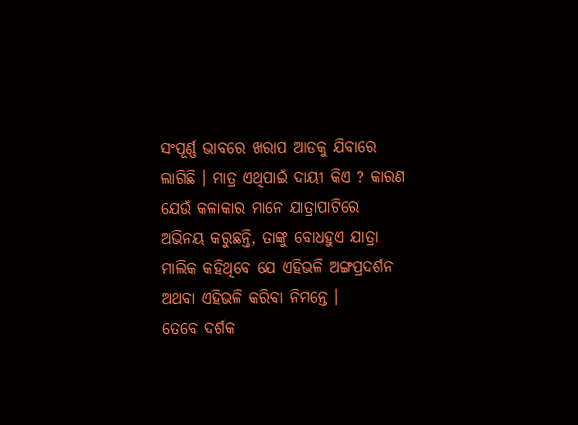ସଂପୂର୍ଣ୍ଣ ଭାବରେ ଖରାପ ଆଡକୁ ଯିବାରେ ଲାଗିଛି । ମାତ୍ର ଏଥିପାଇଁ ଦାୟୀ କିଏ ? କାରଣ ଯେଉଁ କଳାକାର ମାନେ ଯାତ୍ରାପାଟିରେ ଅଭିନୟ କରୁଛନ୍ତି, ତାଙ୍କୁ ବୋଧହୁଏ ଯାତ୍ରା ମାଲିକ କହିଥିବେ ଯେ ଏହିଭଳି ଅଙ୍ଗପ୍ରଦର୍ଶନ ଅଥବା ଏହିଭଳି କରିବା ନିମନ୍ତେ ।
ତେବେ ଦର୍ଶକ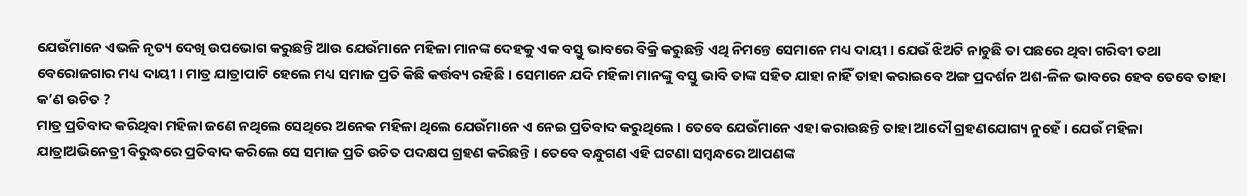ଯେଉଁମାନେ ଏଭଳି ନୃତ୍ୟ ଦେଖି ଉପଭୋଗ କରୁଛନ୍ତି ଆଉ ଯେଉଁମାନେ ମହିଳା ମାନଙ୍କ ଦେହକୁ ଏକ ବସ୍ତୁ ଭାବରେ ବିକ୍ରି କରୁଛନ୍ତି ଏଥି ନିମନ୍ତେ ସେମାନେ ମଧ୍ୟ ଦାୟୀ । ଯେଉଁ ଝିଅଟି ନାଚୁଛି ତା ପଛରେ ଥିବା ଗରିବୀ ତଥା ବେରୋଜଗାର ମଧ୍ୟ ଦାୟୀ । ମାତ୍ର ଯାତ୍ରାପାଟି ହେଲେ ମଧ୍ୟ ସମାଜ ପ୍ରତି କିଛି କର୍ତ୍ତବ୍ୟ ରହିଛି । ସେମାନେ ଯଦି ମହିଳା ମାନଙ୍କୁ ବସ୍ତୁ ଭାବି ତାଙ୍କ ସହିତ ଯାହା ନାହିଁ ତାହା କରାଇବେ ଅଙ୍ଗ ପ୍ରଦର୍ଶନ ଅଶ-ଳିଳ ଭାବରେ ହେବ ତେବେ ତାହା କ’ଣ ଉଚିତ ?
ମାତ୍ର ପ୍ରତିବାଦ କରିଥିବା ମହିଳା ଜଣେ ନଥିଲେ ସେଥିରେ ଅନେକ ମହିଳା ଥିଲେ ଯେଉଁମାନେ ଏ ନେଇ ପ୍ରତିବାଦ କରୁଥିଲେ । ତେବେ ଯେଉଁମାନେ ଏହା କରାଉଛନ୍ତି ତାହା ଆଦୌ ଗ୍ରହଣଯୋଗ୍ୟ ନୁହେଁ । ଯେଉଁ ମହିଳା ଯାତ୍ରାଅଭିନେତ୍ରୀ ବିରୁଦ୍ଧରେ ପ୍ରତିବାଦ କରିଲେ ସେ ସମାଜ ପ୍ରତି ଉଚିତ ପଦକ୍ଷପ ଗ୍ରହଣ କରିଛନ୍ତି । ତେବେ ବନ୍ଧୁଗଣ ଏହି ଘଟଣା ସମ୍ବନ୍ଧରେ ଆପଣଙ୍କ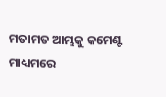ମତାମତ ଆମ୍ଭକୁ କମେଣ୍ଟ ମାଧ୍ୟମରେ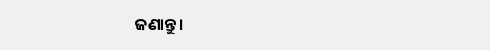ଜଣାନ୍ତୁ ।